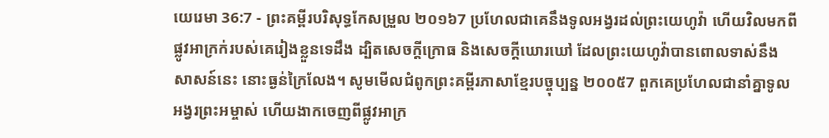យេរេមា 36:7 - ព្រះគម្ពីរបរិសុទ្ធកែសម្រួល ២០១៦7 ប្រហែលជាគេនឹងទូលអង្វរដល់ព្រះយេហូវ៉ា ហើយវិលមកពីផ្លូវអាក្រក់របស់គេរៀងខ្លួនទេដឹង ដ្បិតសេចក្ដីក្រោធ និងសេចក្ដីឃោរឃៅ ដែលព្រះយេហូវ៉ាបានពោលទាស់នឹងសាសន៍នេះ នោះធ្ងន់ក្រៃលែង។ សូមមើលជំពូកព្រះគម្ពីរភាសាខ្មែរបច្ចុប្បន្ន ២០០៥7 ពួកគេប្រហែលជានាំគ្នាទូលអង្វរព្រះអម្ចាស់ ហើយងាកចេញពីផ្លូវអាក្រ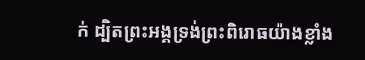ក់ ដ្បិតព្រះអង្គទ្រង់ព្រះពិរោធយ៉ាងខ្លាំង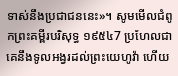ទាស់នឹងប្រជាជននេះ»។ សូមមើលជំពូកព្រះគម្ពីរបរិសុទ្ធ ១៩៥៤7 ប្រហែលជាគេនឹងទូលអង្វរដល់ព្រះយេហូវ៉ា ហើយ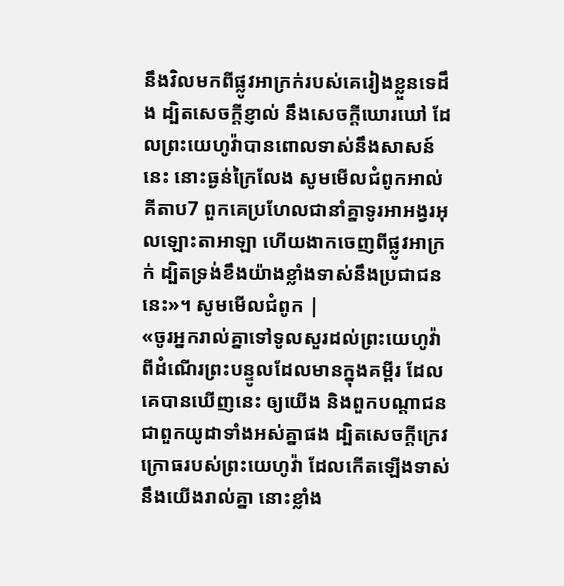នឹងវិលមកពីផ្លូវអាក្រក់របស់គេរៀងខ្លួនទេដឹង ដ្បិតសេចក្ដីខ្ញាល់ នឹងសេចក្ដីឃោរឃៅ ដែលព្រះយេហូវ៉ាបានពោលទាស់នឹងសាសន៍នេះ នោះធ្ងន់ក្រៃលែង សូមមើលជំពូកអាល់គីតាប7 ពួកគេប្រហែលជានាំគ្នាទូរអាអង្វរអុលឡោះតាអាឡា ហើយងាកចេញពីផ្លូវអាក្រក់ ដ្បិតទ្រង់ខឹងយ៉ាងខ្លាំងទាស់នឹងប្រជាជននេះ»។ សូមមើលជំពូក |
«ចូរអ្នករាល់គ្នាទៅទូលសួរដល់ព្រះយេហូវ៉ា ពីដំណើរព្រះបន្ទូលដែលមានក្នុងគម្ពីរ ដែលគេបានឃើញនេះ ឲ្យយើង និងពួកបណ្ដាជន ជាពួកយូដាទាំងអស់គ្នាផង ដ្បិតសេចក្ដីក្រេវក្រោធរបស់ព្រះយេហូវ៉ា ដែលកើតឡើងទាស់នឹងយើងរាល់គ្នា នោះខ្លាំង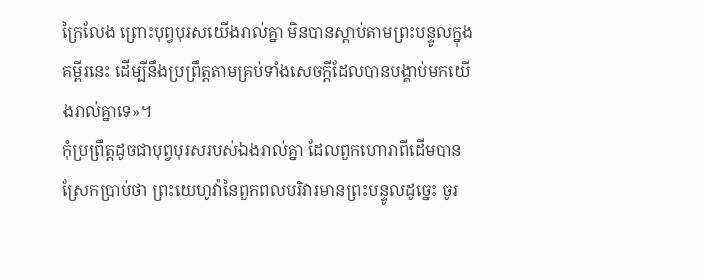ក្រៃលែង ព្រោះបុព្វបុរសយើងរាល់គ្នា មិនបានស្តាប់តាមព្រះបន្ទូលក្នុងគម្ពីរនេះ ដើម្បីនឹងប្រព្រឹត្តតាមគ្រប់ទាំងសេចក្ដីដែលបានបង្គាប់មកយើងរាល់គ្នាទេ»។
កុំប្រព្រឹត្តដូចជាបុព្វបុរសរបស់ឯងរាល់គ្នា ដែលពួកហោរាពីដើមបានស្រែកប្រាប់ថា ព្រះយេហូវ៉ានៃពួកពលបរិវារមានព្រះបន្ទូលដូច្នេះ ចូរ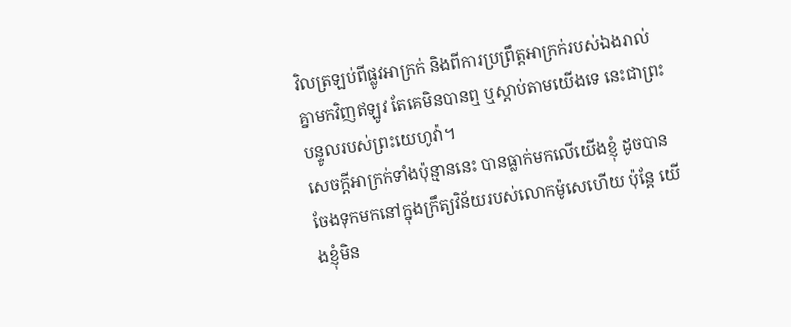វិលត្រឡប់ពីផ្លូវអាក្រក់ និងពីការប្រព្រឹត្ដអាក្រក់របស់ឯងរាល់គ្នាមកវិញឥឡូវ តែគេមិនបានឮ ឬស្តាប់តាមយើងទេ នេះជាព្រះបន្ទូលរបស់ព្រះយេហូវ៉ា។
សេចក្ដីអាក្រក់ទាំងប៉ុន្មាននេះ បានធ្លាក់មកលើយើងខ្ញុំ ដូចបានចែងទុកមកនៅក្នុងក្រឹត្យវិន័យរបស់លោកម៉ូសេហើយ ប៉ុន្តែ យើងខ្ញុំមិន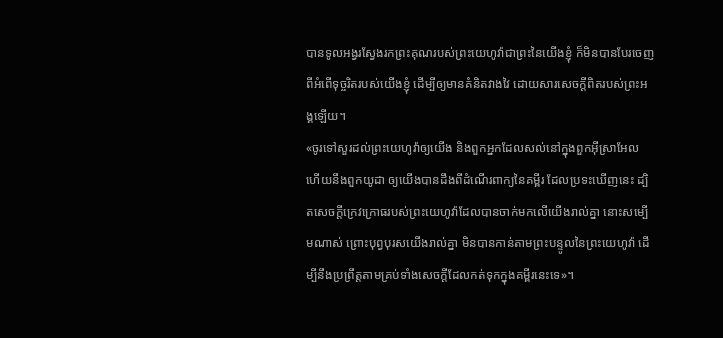បានទូលអង្វរស្វែងរកព្រះគុណរបស់ព្រះយេហូវ៉ាជាព្រះនៃយើងខ្ញុំ ក៏មិនបានបែរចេញពីអំពើទុច្ចរិតរបស់យើងខ្ញុំ ដើម្បីឲ្យមានគំនិតវាងវៃ ដោយសារសេចក្ដីពិតរបស់ព្រះអង្គឡើយ។
«ចូរទៅសួរដល់ព្រះយេហូវ៉ាឲ្យយើង និងពួកអ្នកដែលសល់នៅក្នុងពួកអ៊ីស្រាអែល ហើយនឹងពួកយូដា ឲ្យយើងបានដឹងពីដំណើរពាក្យនៃគម្ពីរ ដែលប្រទះឃើញនេះ ដ្បិតសេចក្ដីក្រេវក្រោធរបស់ព្រះយេហូវ៉ាដែលបានចាក់មកលើយើងរាល់គ្នា នោះសម្បើមណាស់ ព្រោះបុព្វបុរសយើងរាល់គ្នា មិនបានកាន់តាមព្រះបន្ទូលនៃព្រះយេហូវ៉ា ដើម្បីនឹងប្រព្រឹត្តតាមគ្រប់ទាំងសេចក្ដីដែលកត់ទុកក្នុងគម្ពីរនេះទេ»។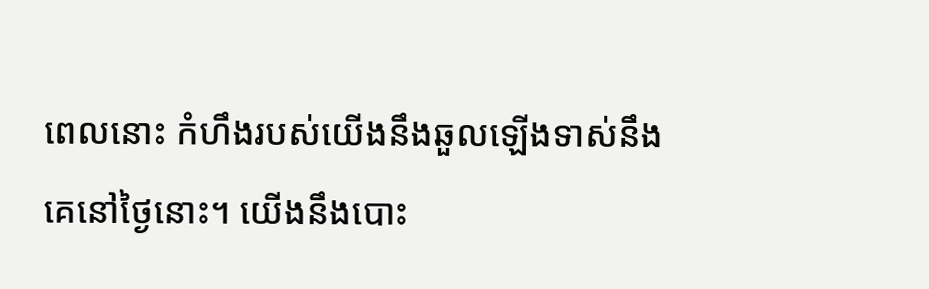ពេលនោះ កំហឹងរបស់យើងនឹងឆួលឡើងទាស់នឹងគេនៅថ្ងៃនោះ។ យើងនឹងបោះ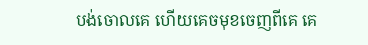បង់ចោលគេ ហើយគេចមុខចេញពីគេ គេ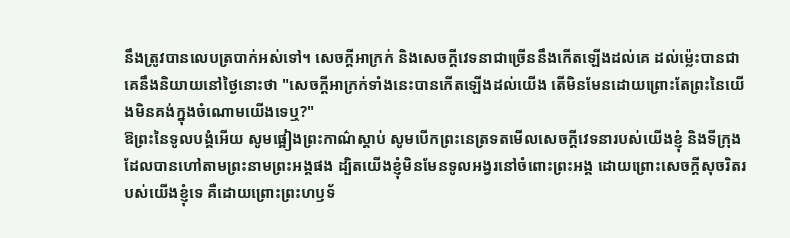នឹងត្រូវបានលេបត្របាក់អស់ទៅ។ សេចក្ដីអាក្រក់ និងសេចក្ដីវេទនាជាច្រើននឹងកើតឡើងដល់គេ ដល់ម៉្លេះបានជាគេនឹងនិយាយនៅថ្ងៃនោះថា "សេចក្ដីអាក្រក់ទាំងនេះបានកើតឡើងដល់យើង តើមិនមែនដោយព្រោះតែព្រះនៃយើងមិនគង់ក្នុងចំណោមយើងទេឬ?"
ឱព្រះនៃទូលបង្គំអើយ សូមផ្អៀងព្រះកាណ៌ស្តាប់ សូមបើកព្រះនេត្រទតមើលសេចក្ដីវេទនារបស់យើងខ្ញុំ និងទីក្រុងដែលបានហៅតាមព្រះនាមព្រះអង្គផង ដ្បិតយើងខ្ញុំមិនមែនទូលអង្វរនៅចំពោះព្រះអង្គ ដោយព្រោះសេចក្ដីសុចរិតរបស់យើងខ្ញុំទេ គឺដោយព្រោះព្រះហឫទ័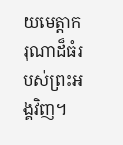យមេត្តាករុណាដ៏ធំរបស់ព្រះអង្គវិញ។